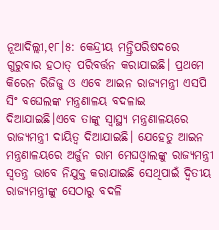ନୂଆଦିଲ୍ଲୀ,୧୮।୫: କେନ୍ଦ୍ରୀୟ ମନ୍ତ୍ରିପରିଷଦରେ ଗୁରୁବାର ହଠାତ୍ ପରିବର୍ତ୍ତନ କରାଯାଇଛି। ପ୍ରଥମେ କିରେନ ରିଜିଜୁ ଓ ଏବେ ଆଇନ ରାଜ୍ୟମନ୍ତ୍ରୀ ଏସପି ସିଂ ବଘେଲଙ୍କ ମନ୍ତ୍ରଣାଳୟ ବଦଳାଇ ଦିଆଯାଇଛି।ଏବେ ତାଙ୍କୁ ସ୍ବାସ୍ଥ୍ୟ ମନ୍ତ୍ରଣାଳୟରେ ରାଜ୍ୟମନ୍ତ୍ରୀ ଦାୟିତ୍ୱ ଦିଆଯାଇଛି। ଯେହେତୁ ଆଇନ ମନ୍ତ୍ରଣାଳୟରେ ଅର୍ଜୁନ ରାମ ମେଘଓ୍ବାଲଙ୍କୁ ରାଜ୍ୟମନ୍ତ୍ରୀ ସ୍ବତନ୍ତ୍ର ଭାବେ ନିଯୁକ୍ତ କରାଯାଇଛି ସେଥିପାଇଁ ଦ୍ୱିତୀୟ ରାଜ୍ୟମନ୍ତ୍ରୀଙ୍କୁ ସେଠାରୁ ବଦଳି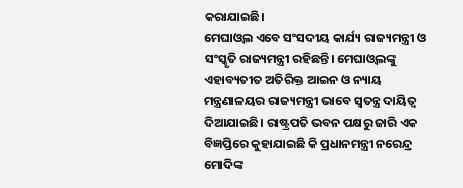କରାଯାଇଛି।
ମେଘାଓ୍ବଲ ଏବେ ସଂସଦୀୟ କାର୍ଯ୍ୟ ରାଜ୍ୟମନ୍ତ୍ରୀ ଓ ସଂସ୍କୃତି ରାଜ୍ୟମନ୍ତ୍ରୀ ରହିଛନ୍ତି। ମେଘାଓ୍ବଲଙ୍କୁ ଏହାବ୍ୟତୀତ ଅତିରିକ୍ତ ଆଇନ ଓ ନ୍ୟାୟ ମନ୍ତ୍ରଣାଳୟର ରାଜ୍ୟମନ୍ତ୍ରୀ ଭାବେ ସ୍ବତନ୍ତ୍ର ଦାୟିତ୍ୱ ଦିଆଯାଇଛି। ରାଷ୍ଟ୍ରପତି ଭବନ ପକ୍ଷରୁ ଜାରି ଏକ ବିଜ୍ଞପ୍ତିରେ କୁହାଯାଇଛି କି ପ୍ରଧାନମନ୍ତ୍ରୀ ନରେନ୍ଦ୍ର ମୋଦିଙ୍କ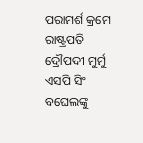ପରାମର୍ଶ କ୍ରମେ ରାଷ୍ଟ୍ରପତି ଦ୍ରୌପଦୀ ମୁର୍ମୁ ଏସପି ସିଂ ବଘେଲଙ୍କୁ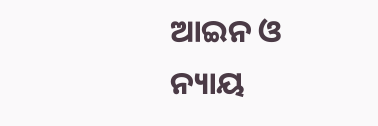ଆଇନ ଓ ନ୍ୟାୟ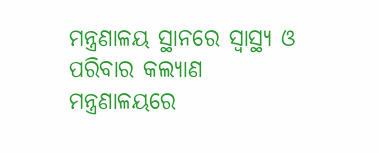ମନ୍ତ୍ରଣାଳୟ ସ୍ଥାନରେ ସ୍ବାସ୍ଥ୍ୟ ଓ ପରିବାର କଲ୍ୟାଣ ମନ୍ତ୍ରଣାଳୟରେ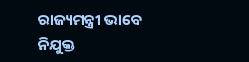ରାଜ୍ୟମନ୍ତ୍ରୀ ଭାବେ ନିଯୁକ୍ତ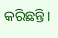କରିଛନ୍ତି।